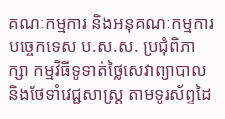គណៈកម្មការ និងអនុគណៈកម្មការ បច្ចេកទេស ប.ស.ស. ប្រជុំពិភាក្សា កម្មវិធីទូទាត់ថ្លៃសេវាព្យាបាល និងថែទាំវេជ្ជសាស្រ្ត តាមទូរស័ព្ទដៃ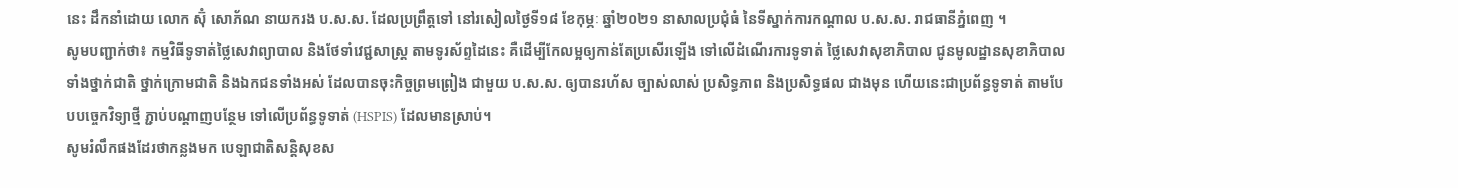នេះ ដឹកនាំដោយ លោក ស៊ុំ សោភ័ណ នាយករង ប.ស.ស. ដែលប្រព្រឹត្តទៅ នៅរសៀលថ្ងៃទី១៨ ខែកុម្ភៈ ឆ្នាំ២០២១ នាសាលប្រជុំធំ នៃទីស្នាក់ការកណ្តាល ប.ស.ស. រាជធានីភ្នំពេញ ។
សូមបញ្ជាក់ថា៖ កម្មវិធីទូទាត់ថ្លៃសេវាព្យាបាល និងថែទាំវេជ្ជសាស្រ្ត តាមទូរស័ព្ទដៃនេះ គឺដើម្បីកែលម្អឲ្យកាន់តែប្រសើរឡើង ទៅលើដំណើរការទូទាត់ ថ្លៃសេវាសុខាភិបាល ជូនមូលដ្ឋានសុខាភិបាល ទាំងថ្នាក់ជាតិ ថ្នាក់ក្រោមជាតិ និងឯកជនទាំងអស់ ដែលបានចុះកិច្ចព្រមព្រៀង ជាមួយ ប.ស.ស. ឲ្យបានរហ័ស ច្បាស់លាស់ ប្រសិទ្ធភាព និងប្រសិទ្ធផល ជាងមុន ហើយនេះជាប្រព័ន្ធទូទាត់ តាមបែបបច្ចេកវិទ្យាថ្មី ភ្ជាប់បណ្ដាញបន្ថែម ទៅលើប្រព័ន្ធទូទាត់ (HSPIS) ដែលមានស្រាប់។
សូមរំលឹកផងដែរថាកន្លងមក បេឡាជាតិសន្តិសុខស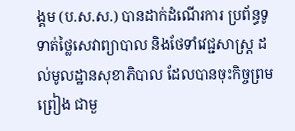ង្គម (ប.ស.ស.) បានដាក់ដំណើរការ ប្រព័ន្ធទូទាត់ថ្លៃសេវាព្យាបាល និងថែទាំវេជ្ជសាស្រ្ត ដល់មូលដ្ឋានសុខាភិបាល ដែលបានចុះកិច្ចព្រមព្រៀង ជាមួ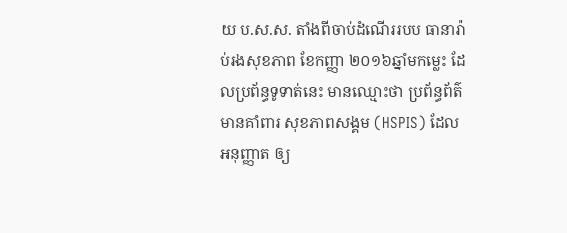យ ប.ស.ស. តាំងពីចាប់ដំណើររបប ធានារ៉ាប់រងសុខភាព ខែកញ្ញា ២០១៦ឆ្នាំមកម្លេះ ដែលប្រព័ន្ធទូទាត់នេះ មានឈ្មោះថា ប្រព័ន្ធព័ត៌មានគាំពារ សុខភាពសង្គម (HSPIS) ដែលអនុញ្ញាត ឲ្យ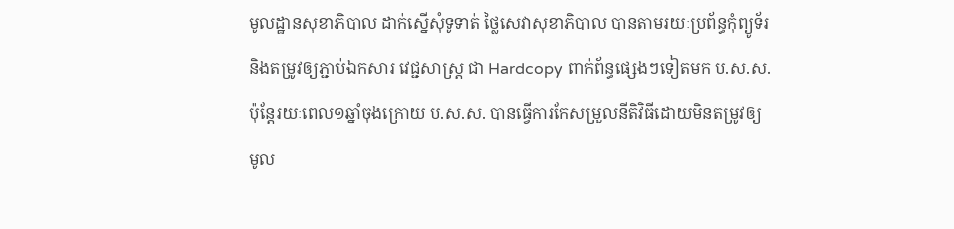មូលដ្ឋានសុខាភិបាល ដាក់ស្នើសុំទូទាត់ ថ្លៃសេវាសុខាភិបាល បានតាមរយៈប្រព័ន្ធកុំព្យូទ័រ និងតម្រូវឲ្យភ្ជាប់ឯកសារ វេជ្ជសាស្ត្រ ជា Hardcopy ពាក់ព័ន្ធផ្សេងៗទៀតមក ប.ស.ស. ប៉ុន្ដែរយៈពេល១ឆ្នាំចុងក្រោយ ប.ស.ស. បានធ្វើការកែសម្រួលនីតិវិធីដោយមិនតម្រូវឲ្យមូល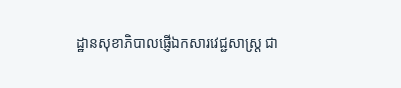ដ្ឋានសុខាភិបាលផ្ញើឯកសារវេជ្ជសាស្រ្ត ជា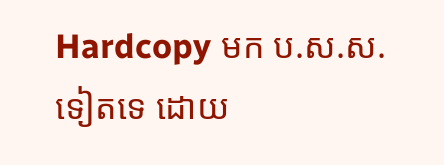Hardcopy មក ប.ស.ស. ទៀតទេ ដោយ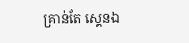គ្រាន់តែ ស្គេនឯ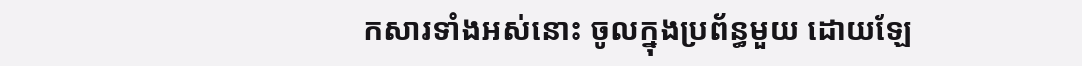កសារទាំងអស់នោះ ចូលក្នុងប្រព័ន្ធមួយ ដោយឡែ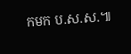កមក ប.ស.ស.៕